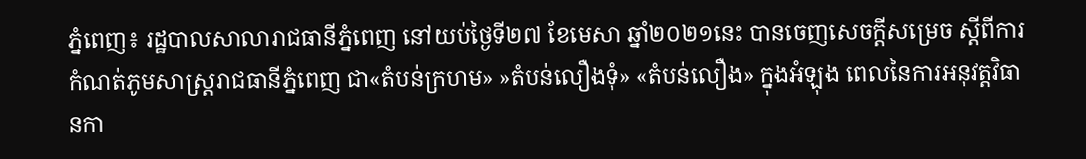ភ្នំពេញ៖ រដ្ឋបាលសាលារាជធានីភ្នំពេញ នៅយប់ថ្ងៃទី២៧ ខែមេសា ឆ្នាំ២០២១នេះ បានចេញសេចក្ដីសម្រេច ស្ដីពីការកំណត់ភូមសាស្រ្តរាជធានីភ្នំពេញ ជា«តំបន់ក្រហម» »តំបន់លឿងទុំ» «តំបន់លឿង» ក្នុងអំឡុង ពេលនៃការអនុវត្តវិធានកា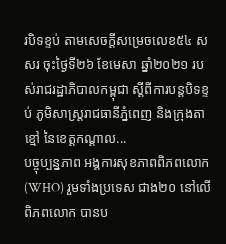របិទខ្ទប់ តាមសេចក្ដីសម្រេចលេខ៥៤ សសរ ចុះថ្ងៃទី២៦ ខែមេសា ឆ្នាំ២០២១ របស់រាជរដ្ឋាភិបាលកម្ពុជា ស្ដីពីការបន្តបិទខ្ទប់ ភូមិសាស្រ្តរាជធានីភ្នំពេញ និងក្រុងតាខ្មៅ នៃខេត្តកណ្ដាល...
បច្ចុប្បន្នភាព អង្គការសុខភាពពិភពលោក (WHO) រួមទាំងប្រទេស ជាង២០ នៅលើពិភពលោក បានប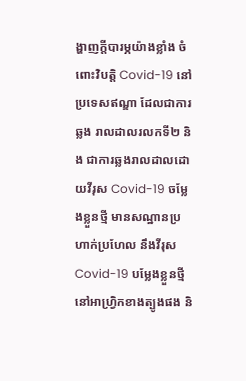ង្ហាញក្តីបារម្ភយ៉ាងខ្លាំង ចំពោះវិបត្តិ Covid-19 នៅប្រទេសឥណ្ឌា ដែលជាការឆ្លង រាលដាលរលកទី២ និង ជាការឆ្លងរាលដាលដោយវីរុស Covid-19 ចម្លែងខ្លួនថ្មី មានសណ្ឋានប្រហាក់ប្រហែល នឹងវីរុសCovid-19 បម្លែងខ្លួនថ្មី នៅអាហ្រ្វិកខាងត្បូងផង និ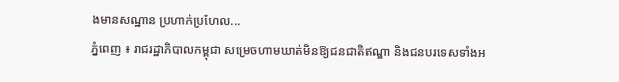ងមានសណ្ឋាន ប្រហាក់ប្រហែល...
ភ្នំពេញ ៖ រាជរដ្ឋាភិបាលកម្ពុជា សម្រេចហាមឃាត់មិនឱ្យជនជាតិឥណ្ឌា និងជនបរទេសទាំងអ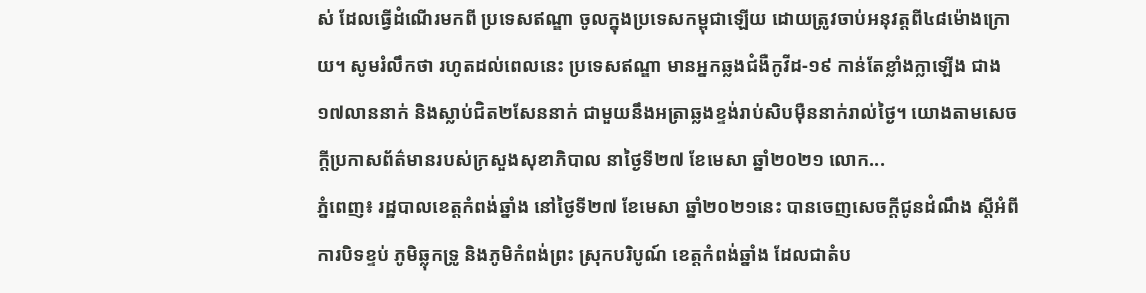ស់ ដែលធ្វើដំណើរមកពី ប្រទេសឥណ្ឌា ចូលក្នុងប្រទេសកម្ពុជាឡើយ ដោយត្រូវចាប់អនុវត្តពី៤៨ម៉ោងក្រោយ។ សូមរំលឹកថា រហូតដល់ពេលនេះ ប្រទេសឥណ្ឌា មានអ្នកឆ្លងជំងឺកូវីដ-១៩ កាន់តែខ្លាំងក្លាឡើង ជាង១៧លាននាក់ និងស្លាប់ជិត២សែននាក់ ជាមួយនឹងអត្រាឆ្លងខ្ទង់រាប់សិបម៉ឺននាក់រាល់ថ្ងៃ។ យោងតាមសេចក្តីប្រកាសព័ត៌មានរបស់ក្រសួងសុខាភិបាល នាថ្ងៃទី២៧ ខែមេសា ឆ្នាំ២០២១ លោក...
ភ្នំពេញ៖ រដ្ឋបាលខេត្តកំពង់ឆ្នាំង នៅថ្ងៃទី២៧ ខែមេសា ឆ្នាំ២០២១នេះ បានចេញសេចក្ដីជូនដំណឹង ស្ដីអំពី ការបិទខ្ទប់ ភូមិឆ្លុកទ្រូ និងភូមិកំពង់ព្រះ ស្រុកបរិបូណ៍ ខេត្តកំពង់ឆ្នាំង ដែលជាតំប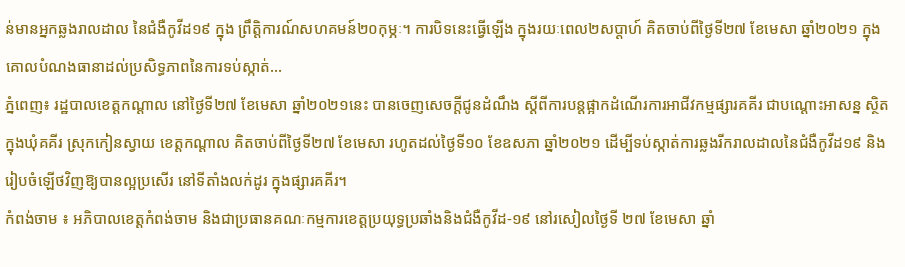ន់មានអ្នកឆ្លងរាលដាល នៃជំងឺកូវីដ១៩ ក្នុង ព្រឹត្តិការណ៍សហគមន៍២០កុម្ភៈ។ ការបិទនេះធ្វើឡើង ក្នុងរយៈពេល២សប្ដាហ៍ គិតចាប់ពីថ្ងៃទី២៧ ខែមេសា ឆ្នាំ២០២១ ក្នុងគោលបំណងធានាដល់ប្រសិទ្ធភាពនៃការទប់ស្កាត់...
ភ្នំពេញ៖ រដ្ឋបាលខេត្តកណ្ដាល នៅថ្ងៃទី២៧ ខែមេសា ឆ្នាំ២០២១នេះ បានចេញសេចក្តីជូនដំណឹង ស្តីពីការបន្តផ្អាកដំណើរការអាជីវកម្មផ្សារគគីរ ជាបណ្តោះអាសន្ន ស្ថិតក្នុងឃុំគគីរ ស្រុកកៀនស្វាយ ខេត្តកណ្តាល គិតចាប់ពីថ្ងៃទី២៧ ខែមេសា រហូតដល់ថ្ងៃទី១០ ខែឧសភា ឆ្នាំ២០២១ ដើម្បីទប់ស្កាត់ការឆ្លងរីករាលដាលនៃជំងឺកូវីដ១៩ និងរៀបចំឡើថវិញឱ្យបានល្អប្រសើរ នៅទីតាំងលក់ដូរ ក្នុងផ្សារគគីរ។
កំពង់ចាម ៖ អភិបាលខេត្តកំពង់ចាម និងជាប្រធានគណៈកម្មការខេត្តប្រយុទ្ធប្រឆាំងនិងជំងឺកូវីដ-១៩ នៅរសៀលថ្ងៃទី ២៧ ខែមេសា ឆ្នាំ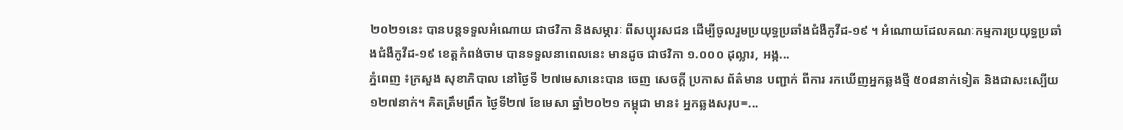២០២១នេះ បានបន្តទទួលអំណោយ ជាថវិកា និងសម្ភារៈ ពីសប្បុរសជន ដើម្បីចូលរួមប្រយុទ្ធប្រឆាំងជំងឺកូវីដ-១៩ ។ អំណោយដែលគណៈកម្មការប្រយុទ្ធប្រឆាំងជំងឺកូវីដ-១៩ ខេត្តកំពង់ចាម បានទទួលនាពេលនេះ មានដូច ជាថវិកា ១.០០០ ដុល្លារ, អង្ក...
ភ្នំពេញ ៖ក្រសួង សុខាភិបាល នៅថ្ងៃទី ២៧មេសានេះបាន ចេញ សេចក្ដី ប្រកាស ព័ត៌មាន បញ្ជាក់ ពីការ រកឃើញអ្នកឆ្លងថ្មី ៥០៨នាក់ទៀត និងជាសះស្បើយ ១២៧នាក់។ គិតត្រឹមព្រឹក ថ្ងៃទី២៧ ខែមេសា ឆ្នាំ២០២១ កម្ពុជា មាន៖ អ្នកឆ្លងសរុប=...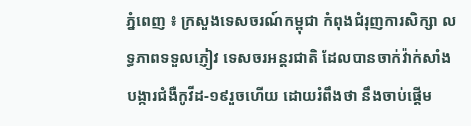ភ្នំពេញ ៖ ក្រសួងទេសចរណ៍កម្ពុជា កំពុងជំរុញការសិក្សា លទ្ធភាពទទួលភ្ញៀវ ទេសចរអន្តរជាតិ ដែលបានចាក់វ៉ាក់សាំង បង្ការជំងឺកូវីដ-១៩រួចហើយ ដោយរំពឹងថា នឹងចាប់ផ្តើម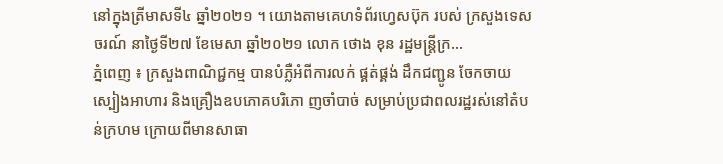នៅក្នុងត្រីមាសទី៤ ឆ្នាំ២០២១ ។ យោងតាមគេហទំព័រហ្វេសប៊ុក របស់ ក្រសួងទេសចរណ៍ នាថ្ងៃទី២៧ ខែមេសា ឆ្នាំ២០២១ លោក ថោង ខុន រដ្ឋមន្ត្រីក្រ...
ភ្នំពេញ ៖ ក្រសួងពាណិជ្ជកម្ម បានបំភ្លឺអំពីការលក់ ផ្គត់ផ្គង់ ដឹកជញ្ជូន ចែកចាយស្បៀងអាហារ និងគ្រឿងឧបភោគបរិភោ ញចាំបាច់ សម្រាប់ប្រជាពលរដ្ឋរស់នៅតំបន់ក្រហម ក្រោយពីមានសាធា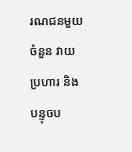រណជនមួយចំនួន វាយប្រហារ និងបន្ទុចប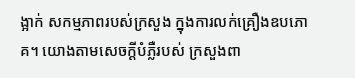ង្អាក់ សកម្មភាពរបស់ក្រសួង ក្នុងការលក់គ្រឿងឧបភោគ។ យោងតាមសេចក្ដីបំភ្លឺរបស់ ក្រសួងពា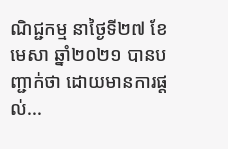ណិជ្ជកម្ម នាថ្ងៃទី២៧ ខែមេសា ឆ្នាំ២០២១ បានបញ្ជាក់ថា ដោយមានការផ្តល់...